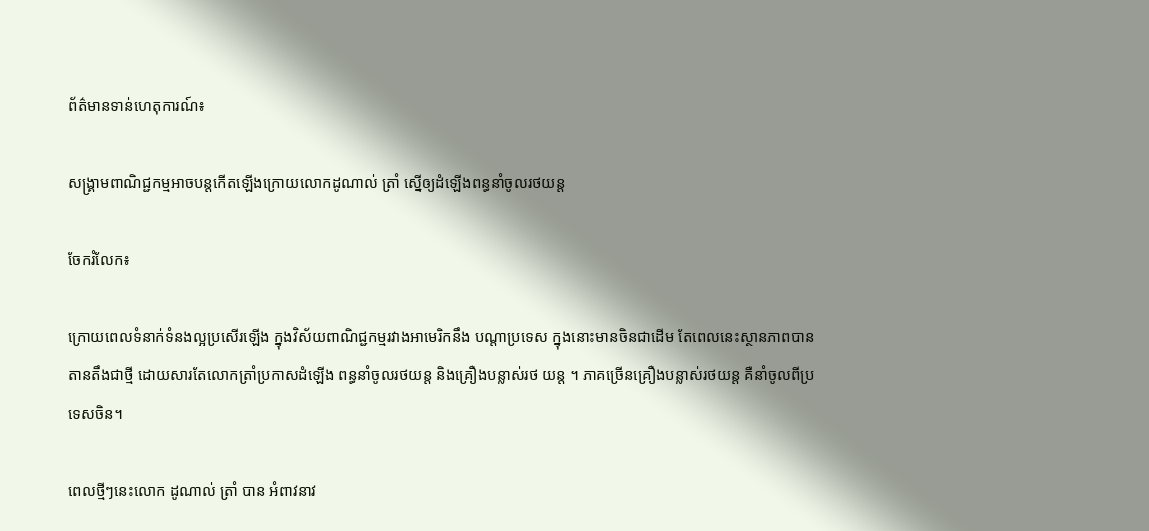ព័ត៌មានទាន់ហេតុការណ៍៖

សង្គ្រាមពាណិជ្ជកម្មអាចបន្តកើតឡើងក្រោយលោកដូណាល់ ត្រាំ ស្នើឲ្យដំឡើងពន្ធនាំចូលរថយន្ត

ចែករំលែក៖

ក្រោយពេលទំនាក់ទំនងល្អប្រសើរឡើង ក្នុងវិស័យពាណិជ្ជកម្មរវាងអាមេរិកនឹង បណ្តាប្រទេស ក្នុងនោះមានចិនជាដើម តែពេលនេះស្ថានភាពបានតានតឹងជាថ្មី ដោយសារតែលោកត្រាំប្រកាសដំឡើង ពន្ធនាំចូលរថយន្ត និងគ្រឿងបន្លាស់រថ យន្ត ។ ភាគច្រើនគ្រឿងបន្លាស់រថយន្ត គឺនាំចូលពីប្រទេសចិន។

ពេលថ្មីៗនេះលោក ដូណាល់ ត្រាំ បាន អំពាវនាវ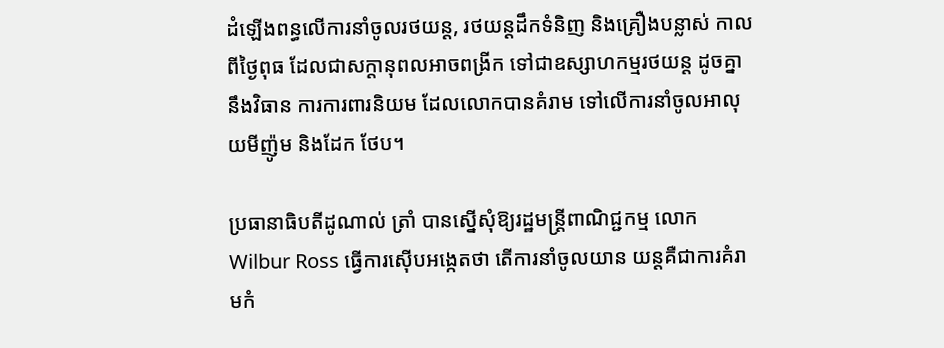ដំឡើងពន្ធលើការនាំចូលរថយន្ត, រថយន្តដឹកទំនិញ និងគ្រឿងបន្លាស់ កាល ពីថ្ងៃពុធ ដែលជាសក្តានុពលអាចពង្រីក ទៅជាឧស្សាហកម្មរថយន្ត ដូចគ្នានឹងវិធាន ការការពារនិយម ដែលលោកបានគំរាម ទៅលើការនាំចូលអាលុយមីញ៉ូម និងដែក ថែប។

ប្រធានាធិបតីដូណាល់ ត្រាំ បានស្នើសុំឱ្យរដ្ឋមន្ដ្រីពាណិជ្ជកម្ម លោក Wilbur Ross ធ្វើការស៊ើបអង្កេតថា តើការនាំចូលយាន យន្តគឺជាការគំរាមកំ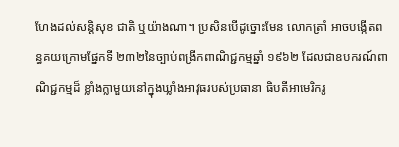ហែងដល់សន្តិសុខ ជាតិ ឬយ៉ាងណា។ ប្រសិនបើដូច្នោះមែន លោកត្រាំ អាចបង្កើតពន្ធគយក្រោមផ្នែកទី ២៣២នៃច្បាប់ពង្រីកពាណិជ្ជកម្មឆ្នាំ ១៩៦២ ដែលជាឧបករណ៍ពាណិជ្ជកម្មដ៏ ខ្លាំងក្លាមួយនៅក្នុងឃ្លាំងអាវុធរបស់ប្រធានា ធិបតីអាមេរិករូ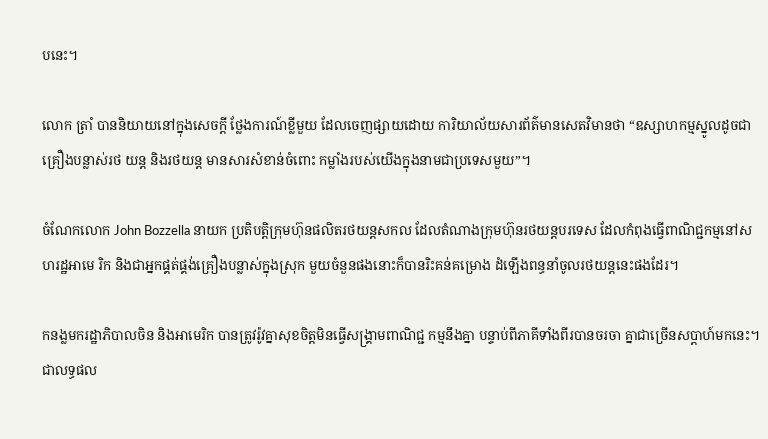បនេះ។

លោក ត្រាំ បាននិយាយនៅក្នុងសេចក្តី ថ្លែងការណ៍ខ្លីមួយ ដែលចេញផ្សាយដោយ ការិយាល័យសារព័ត៌មានសេតវិមានថា “ឧស្សាហកម្មស្នូលដូចជាគ្រឿងបន្លាស់រថ យន្ត និងរថយន្ត មានសារសំខាន់ចំពោះ កម្លាំងរបស់យើងក្នុងនាមជាប្រទេសមួយ”។

ចំណែកលោក John Bozzella នាយក ប្រតិបត្តិក្រុមហ៊ុនផលិតរថយន្តសកល ដែលតំណាងក្រុមហ៊ុនរថយន្តបរទេស ដែលកំពុងធ្វើពាណិជ្ជកម្មនៅសហរដ្ឋអាមេ រិក និងជាអ្នកផ្គត់ផ្គង់គ្រឿងបន្លាស់ក្នុងស្រុក មួយចំនួនផងនោះក៏បានរិះគន់គម្រោង ដំឡើងពន្ធនាំចូលរថយន្តនេះផងដែរ។

កនង្លមករដ្ឋាភិបាលចិន និងអាមេរិក បានត្រូវរ៉ូវគ្នាសុខចិត្តមិនធ្វើសង្រ្គាមពាណិជ្ជ កម្មនឹងគ្នា បន្ទាប់ពីភាគីទាំងពីរបានចរចា គ្នាជាច្រើនសប្តាហ៍មកនេះ។ ជាលទ្ធផល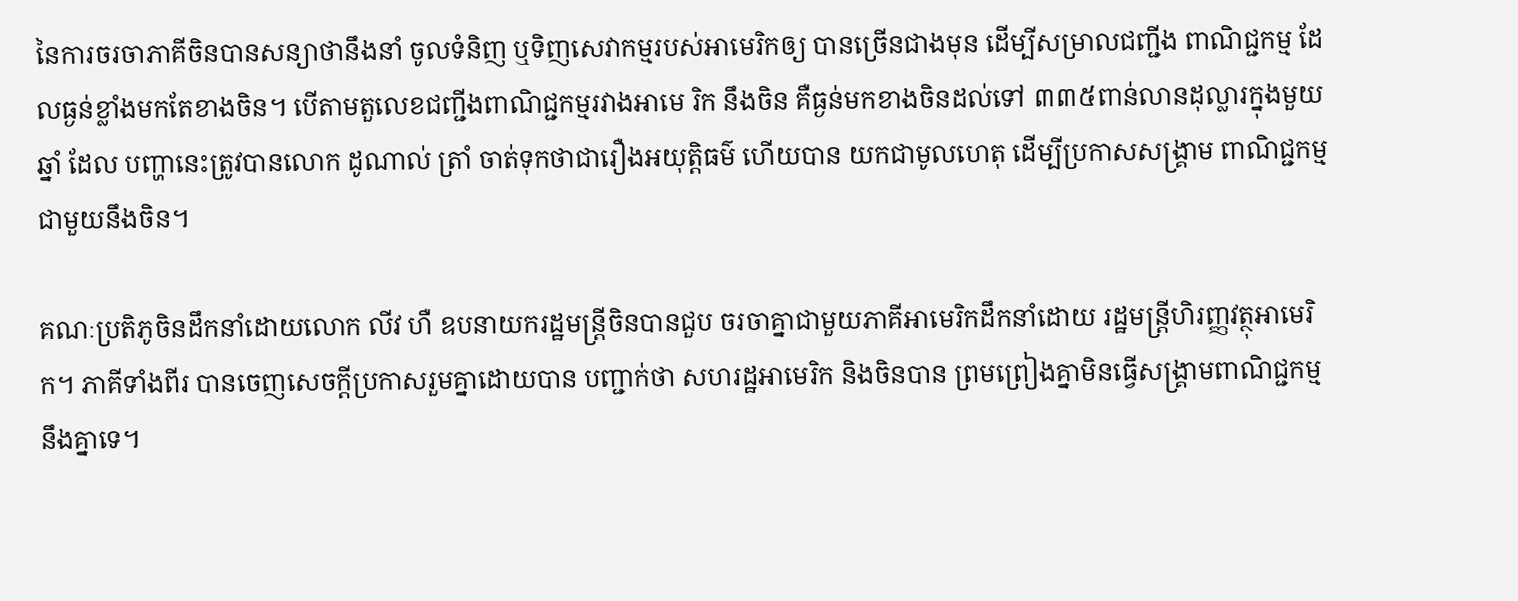នៃការចរចាភាគីចិនបានសន្យាថានឹងនាំ ចូលទំនិញ ឬទិញសេវាកម្មរបស់អាមេរិកឲ្យ បានច្រើនជាងមុន ដើម្បីសម្រាលជញ្ជីង ពាណិជ្ជកម្ម ដែលធ្ងន់ខ្លាំងមកតែខាងចិន។ បើតាមតួលេខជញ្ជីងពាណិជ្ជកម្មរវាងអាមេ រិក នឹងចិន គឺធ្ងន់មកខាងចិនដល់ទៅ ៣៣៥ពាន់លានដុល្លារក្នុងមួយឆ្នាំ ដែល បញ្ហានេះត្រូវបានលោក ដូណាល់ ត្រាំ ចាត់ទុកថាជារឿងអយុត្តិធម៌ ហើយបាន យកជាមូលហេតុ ដើម្បីប្រកាសសង្រ្គាម ពាណិជ្ជកម្មជាមួយនឹងចិន។

គណៈប្រតិភូចិនដឹកនាំដោយលោក លីវ ហឺ ឧបនាយករដ្ឋមន្ត្រីចិនបានជួប ចរចាគ្នាជាមួយភាគីអាមេរិកដឹកនាំដោយ រដ្ឋមន្ត្រីហិរញ្ញវត្ថុអាមេរិក។ ភាគីទាំងពីរ បានចេញសេចក្តីប្រកាសរួមគ្នាដោយបាន បញ្ជាក់ថា សហរដ្ឋអាមេរិក និងចិនបាន ព្រមព្រៀងគ្នាមិនធ្វើសង្រ្គាមពាណិជ្ជកម្ម នឹងគ្នាទេ។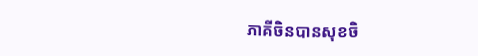ភាគីចិនបានសុខចិ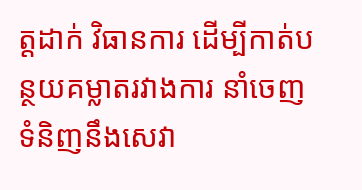ត្តដាក់ វិធានការ ដើម្បីកាត់បន្ថយគម្លាតរវាងការ នាំចេញទំនិញនឹងសេវា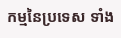កម្មនៃប្រទេស ទាំង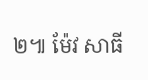២៕ ម៉ែវ សាធី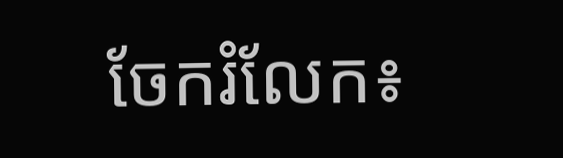ចែករំលែក៖